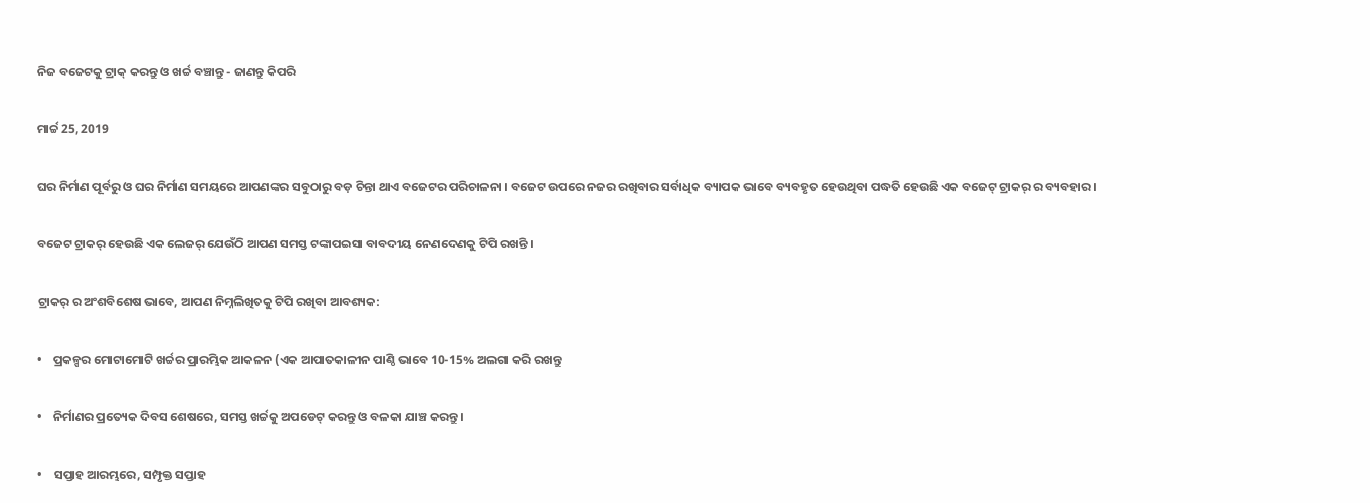ନିଜ ବଜେଟକୁ ଟ୍ରାକ୍ କରନ୍ତୁ ଓ ଖର୍ଚ୍ଚ ବଞ୍ଚାନ୍ତୁ - ଜାଣନ୍ତୁ କିପରି

ମାର୍ଚ୍ଚ 25, 2019

ଘର ନିର୍ମାଣ ପୂର୍ବରୁ ଓ ଘର ନିର୍ମାଣ ସମୟରେ ଆପଣଙ୍କର ସବୁଠାରୁ ବଡ଼ ଚିନ୍ତା ଥାଏ ବଜେଟର ପରିଚାଳନା । ବଜେଟ ଉପରେ ନଜର ରଖିବାର ସର୍ବାଧିକ ବ୍ୟାପକ ଭାବେ ବ୍ୟବହୃତ ହେଉଥିବା ପଦ୍ଧତି ହେଉଛି ଏକ ବଜେଟ୍ ଟ୍ରାକର୍ ର ବ୍ୟବହାର ।

ବଜେଟ ଟ୍ରାକର୍ ହେଉଛି ଏକ ଲେଜର୍ ଯେଉଁଠି ଆପଣ ସମସ୍ତ ଟଙ୍କାପଇସା ବାବଦୀୟ ନେଣଦେଣକୁ ଟିପି ରଖନ୍ତି ।

ଟ୍ରାକର୍ ର ଅଂଶବିଶେଷ ଭାବେ, ଆପଣ ନିମ୍ନଲିଖିତକୁ ଟିପି ରଖିବା ଆବଶ୍ୟକ:

•    ପ୍ରକଳ୍ପର ମୋଟାମୋଟି ଖର୍ଚ୍ଚର ପ୍ରାରମ୍ଭିକ ଆକଳନ (ଏକ ଆପାତକାଳୀନ ପାଣ୍ଠି ଭାବେ 10-15% ଅଲଗା କରି ରଖନ୍ତୁ

•    ନିର୍ମାଣର ପ୍ରତ୍ୟେକ ଦିବସ ଶେଷରେ, ସମସ୍ତ ଖର୍ଚ୍ଚକୁ ଅପଡେଟ୍ କରନ୍ତୁ ଓ ବଳକା ଯାଞ୍ଚ କରନ୍ତୁ ।

•    ସପ୍ତାହ ଆରମ୍ଭରେ, ସମ୍ପୃକ୍ତ ସପ୍ତାହ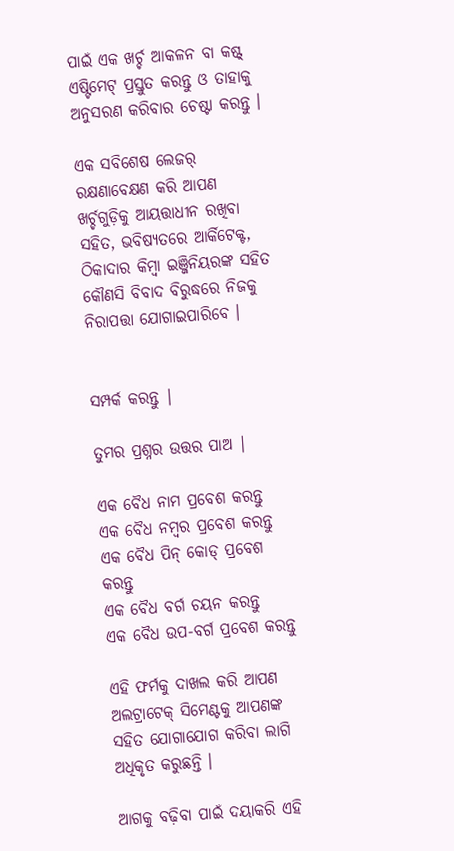ପାଇଁ ଏକ ଖର୍ଚ୍ଚ ଆକଳନ ବା କଷ୍ଟ୍ ଏଷ୍ଟିମେଟ୍ ପ୍ରସ୍ତୁତ କରନ୍ତୁ ଓ ତାହାକୁ ଅନୁସରଣ କରିବାର ଚେଷ୍ଟା କରନ୍ତୁ ।

ଏକ ସବିଶେଷ ଲେଜର୍ ରକ୍ଷଣାବେକ୍ଷଣ କରି ଆପଣ ଖର୍ଚ୍ଚଗୁଡ଼ିକୁ ଆୟତ୍ତାଧୀନ ରଖିବା ସହିତ, ଭବିଷ୍ୟତରେ ଆର୍କିଟେକ୍ଟ, ଠିକାଦାର କିମ୍ବା ଇଞ୍ଜିନିୟରଙ୍କ ସହିତ କୌଣସି ବିବାଦ ବିରୁଦ୍ଧରେ ନିଜକୁ ନିରାପତ୍ତା ଯୋଗାଇପାରିବେ ।


ସମ୍ପର୍କ କରନ୍ତୁ |

ତୁମର ପ୍ରଶ୍ନର ଉତ୍ତର ପାଅ |

ଏକ ବୈଧ ନାମ ପ୍ରବେଶ କରନ୍ତୁ
ଏକ ବୈଧ ନମ୍ବର ପ୍ରବେଶ କରନ୍ତୁ
ଏକ ବୈଧ ପିନ୍ କୋଡ୍ ପ୍ରବେଶ କରନ୍ତୁ
ଏକ ବୈଧ ବର୍ଗ ଚୟନ କରନ୍ତୁ
ଏକ ବୈଧ ଉପ-ବର୍ଗ ପ୍ରବେଶ କରନ୍ତୁ

ଏହି ଫର୍ମକୁ ଦାଖଲ କରି ଆପଣ ଅଲଟ୍ରାଟେକ୍ ସିମେଣ୍ଟକୁ ଆପଣଙ୍କ ସହିତ ଯୋଗାଯୋଗ କରିବା ଲାଗି ଅଧିକୃତ କରୁଛନ୍ତି ।

ଆଗକୁ ବଢ଼ିବା ପାଇଁ ଦୟାକରି ଏହି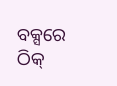ବକ୍ସରେ ଠିକ୍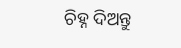ଚିହ୍ନ ଦିଅନ୍ତୁ